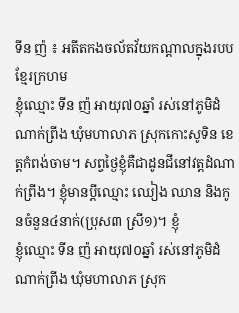ទីន ញ៉ ៖ អតីតកងចល័តវ័យកណ្ដាលក្នុងរបបខ្មែរក្រហម
ខ្ញុំឈ្មោះ ទីន ញ៉ អាយុ៧០ឆ្នាំ រស់នៅភូមិដំណាក់ព្រីង ឃុំមហាលាភ ស្រុកកោះសូទិន ខេត្តកំពង់ចាម។ សព្វថ្ងៃខ្ញុំគឺជាដូនជីនៅវត្តដំណាក់ព្រីង។ ខ្ញុំមានប្ដីឈ្មោះ ឈៀង ឈាន និងកូនចំនួន៤នាក់(ប្រុស៣ ស្រី១)។ ខ្ញុំ
ខ្ញុំឈ្មោះ ទីន ញ៉ អាយុ៧០ឆ្នាំ រស់នៅភូមិដំណាក់ព្រីង ឃុំមហាលាភ ស្រុក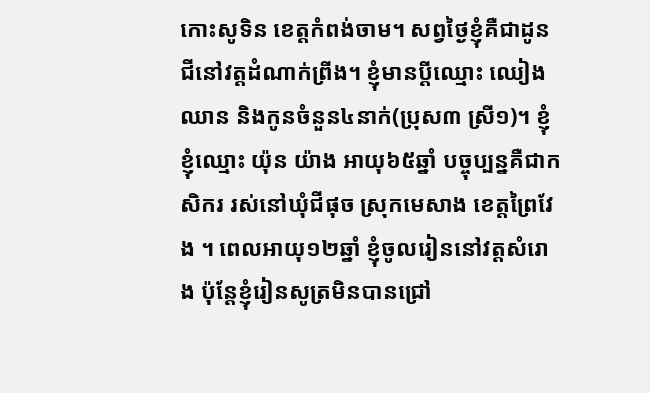កោះសូទិន ខេត្តកំពង់ចាម។ សព្វថ្ងៃខ្ញុំគឺជាដូនជីនៅវត្តដំណាក់ព្រីង។ ខ្ញុំមានប្ដីឈ្មោះ ឈៀង ឈាន និងកូនចំនួន៤នាក់(ប្រុស៣ ស្រី១)។ ខ្ញុំ
ខ្ញុំឈ្មោះ យ៉ុន យ៉ាង អាយុ៦៥ឆ្នាំ បច្ចុប្បន្នគឺជាកសិករ រស់នៅឃុំជីផុច ស្រុកមេសាង ខេត្តព្រៃវែង ។ ពេលអាយុ១២ឆ្នាំ ខ្ញុំចូលរៀននៅវត្តសំរោង ប៉ុន្តែខ្ញុំរៀនសូត្រមិនបានជ្រៅ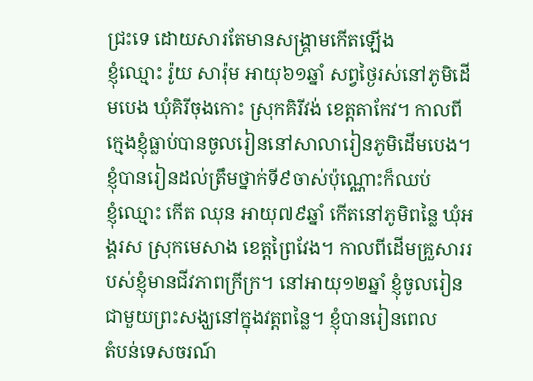ជ្រះទេ ដោយសារតែមានសង្គ្រាមកើតឡើង
ខ្ញុំឈ្មោះ រ៉ូយ សារ៉ុម អាយុ៦១ឆ្នាំ សព្វថ្ងៃរស់នៅភូមិដើមបេង ឃុំគិរីចុងកោះ ស្រុកគិរីវង់ ខេត្តតាកែវ។ កាលពីក្មេងខ្ញុំធ្លាប់បានចូលរៀននៅសាលារៀនភូមិដើមបេង។ ខ្ញុំបានរៀនដល់ត្រឹមថ្នាក់ទី៩ចាស់ប៉ុណ្ណោះក៏ឈប់
ខ្ញុំឈ្មោះ កើត ឈុន អាយុ៧៩ឆ្នាំ កើតនៅភូមិពន្លៃ ឃុំអង្គរស ស្រុកមេសាង ខេត្តព្រៃវែង។ កាលពីដើមគ្រួសាររបស់ខ្ញុំមានជីវភាពក្រីក្រ។ នៅអាយុ១២ឆ្នាំ ខ្ញុំចូលរៀនជាមួយព្រះសង្ឃនៅក្នុងវត្តពន្លៃ។ ខ្ញុំបានរៀនពេល
តំបន់ទេសចរណ៍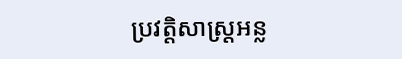ប្រវត្តិសាស្ត្រអន្ល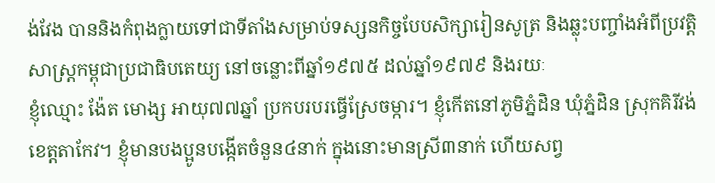ង់វែង បាននិងកំពុងក្លាយទៅជាទីតាំងសម្រាប់ទស្សនកិច្ចបែបសិក្សារៀនសូត្រ និងឆ្លុះបញ្ចាំងអំពីប្រវត្តិសាស្ត្រកម្ពុជាប្រជាធិបតេយ្យ នៅចន្លោះពីឆ្នាំ១៩៧៥ ដល់ឆ្នាំ១៩៧៩ និងរយៈ
ខ្ញុំឈ្មោះ ង៉ែត មោង្ស អាយុ៧៧ឆ្នាំ ប្រកបរបរធ្វើស្រែចម្ការ។ ខ្ញុំកើតនៅភូមិភ្នំដិន ឃុំភ្នំដិន ស្រុកគិរីវង់ ខេត្តតាកែវ។ ខ្ញុំមានបងប្អូនបង្កើតចំនួន៤នាក់ ក្នុងនោះមានស្រី៣នាក់ ហើយសព្វ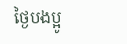ថ្ងៃបងប្អូ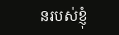នរបស់ខ្ញុំ